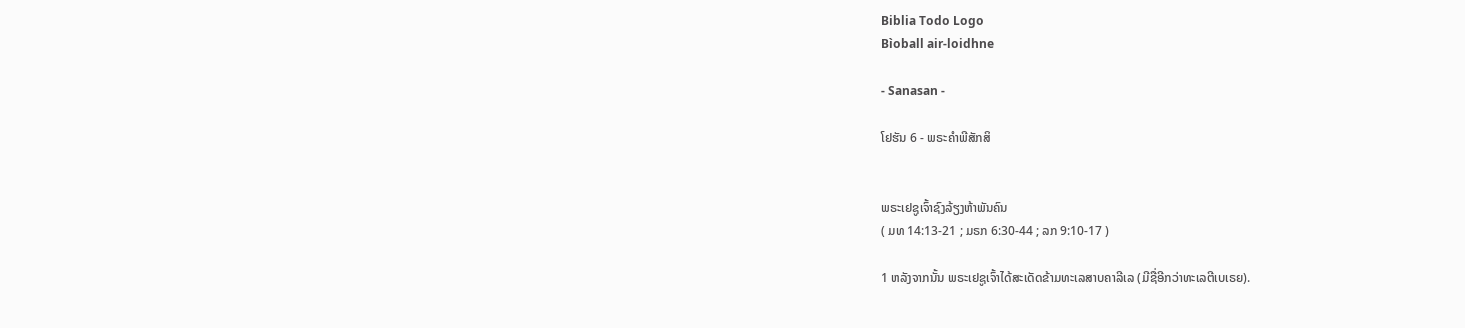Biblia Todo Logo
Bìoball air-loidhne

- Sanasan -

ໂຢຮັນ 6 - ພຣະຄຳພີສັກສິ


ພຣະເຢຊູເຈົ້າຊົງລ້ຽງຫ້າພັນຄົນ
( ມທ 14:13-21 ; ມຣກ 6:30-44 ; ລກ 9:10-17 )

1 ຫລັງຈາກນັ້ນ ພຣະເຢຊູເຈົ້າໄດ້ສະເດັດຂ້າມທະເລສາບຄາລີເລ (ມີຊື່ອີກວ່າທະເລຕີເບເຣຍ).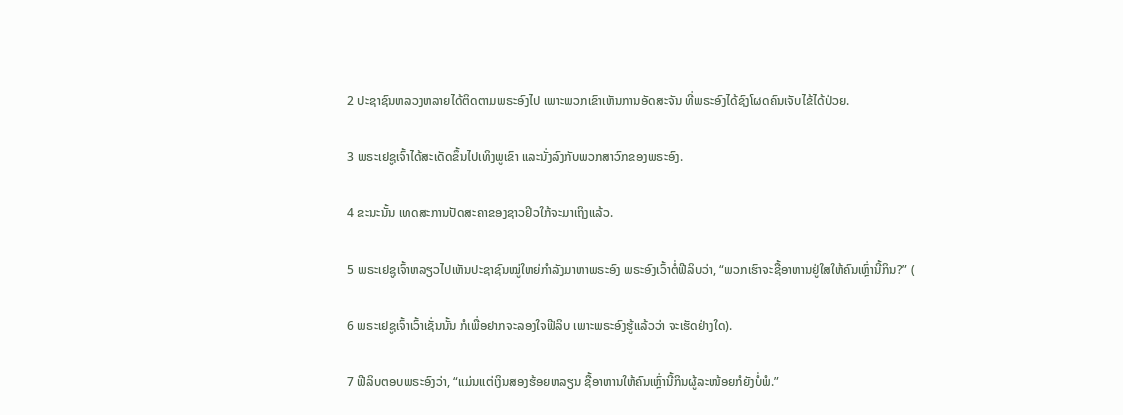2 ປະຊາຊົນຫລວງຫລາຍໄດ້ຕິດຕາມພຣະອົງໄປ ເພາະພວກເຂົາເຫັນການອັດສະຈັນ ທີ່ພຣະອົງໄດ້ຊົງໂຜດຄົນເຈັບໄຂ້ໄດ້ປ່ວຍ.

3 ພຣະເຢຊູເຈົ້າໄດ້ສະເດັດຂຶ້ນໄປເທິງພູເຂົາ ແລະນັ່ງລົງກັບພວກສາວົກຂອງພຣະອົງ.

4 ຂະນະນັ້ນ ເທດສະການປັດສະຄາຂອງຊາວຢິວໃກ້ຈະມາເຖິງແລ້ວ.

5 ພຣະເຢຊູເຈົ້າຫລຽວໄປເຫັນປະຊາຊົນໝູ່ໃຫຍ່ກຳລັງມາຫາພຣະອົງ ພຣະອົງເວົ້າຕໍ່ຟີລິບວ່າ, “ພວກເຮົາຈະຊື້ອາຫານຢູ່ໃສໃຫ້ຄົນເຫຼົ່ານີ້ກິນ?” (

6 ພຣະເຢຊູເຈົ້າເວົ້າເຊັ່ນນັ້ນ ກໍເພື່ອຢາກຈະລອງໃຈຟີລິບ ເພາະພຣະອົງຮູ້ແລ້ວວ່າ ຈະເຮັດຢ່າງໃດ).

7 ຟີລິບຕອບພຣະອົງວ່າ, “ແມ່ນແຕ່ເງິນສອງຮ້ອຍຫລຽນ ຊື້ອາຫານໃຫ້ຄົນເຫຼົ່ານີ້ກິນຜູ້ລະໜ້ອຍກໍຍັງບໍ່ພໍ.”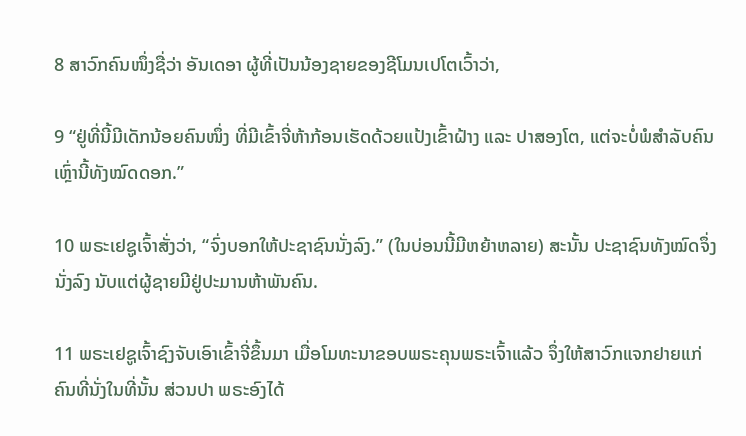8 ສາວົກຄົນໜຶ່ງຊື່ວ່າ ອັນເດອາ ຜູ້ທີ່ເປັນນ້ອງຊາຍຂອງຊີໂມນເປໂຕເວົ້າວ່າ,

9 “ຢູ່ທີ່ນີ້ມີເດັກນ້ອຍຄົນໜຶ່ງ ທີ່ມີເຂົ້າຈີ່ຫ້າກ້ອນເຮັດດ້ວຍແປ້ງເຂົ້າຝ້າງ ແລະ ປາສອງໂຕ, ແຕ່ຈະບໍ່ພໍສຳລັບຄົນເຫຼົ່ານີ້ທັງໝົດດອກ.”

10 ພຣະເຢຊູເຈົ້າສັ່ງວ່າ, “ຈົ່ງບອກໃຫ້ປະຊາຊົນນັ່ງລົງ.” (ໃນບ່ອນນີ້ມີຫຍ້າຫລາຍ) ສະນັ້ນ ປະຊາຊົນທັງໝົດຈຶ່ງນັ່ງລົງ ນັບແຕ່ຜູ້ຊາຍມີຢູ່ປະມານຫ້າພັນຄົນ.

11 ພຣະເຢຊູເຈົ້າຊົງຈັບເອົາເຂົ້າຈີ່ຂຶ້ນມາ ເມື່ອໂມທະນາຂອບພຣະຄຸນພຣະເຈົ້າແລ້ວ ຈຶ່ງໃຫ້ສາວົກແຈກຢາຍແກ່ຄົນທີ່ນັ່ງໃນທີ່ນັ້ນ ສ່ວນປາ ພຣະອົງໄດ້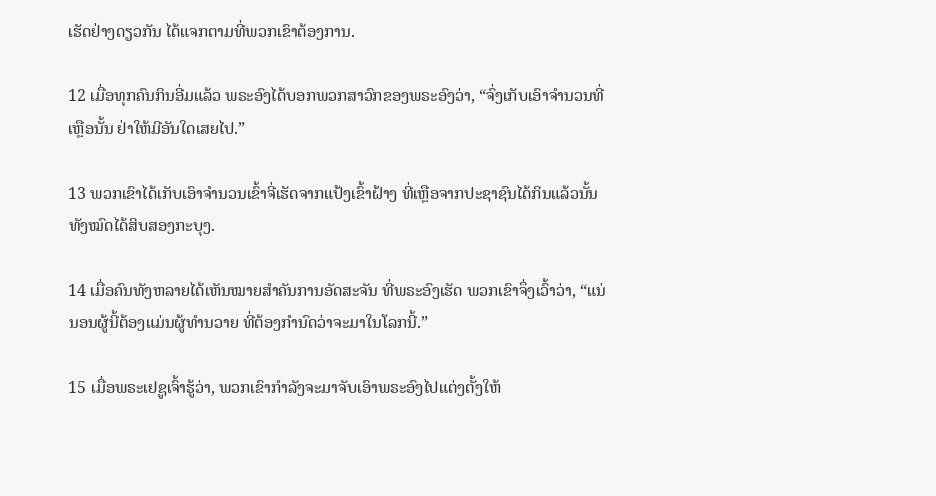ເຮັດຢ່າງດຽວກັນ ໄດ້ແຈກຕາມທີ່ພວກເຂົາຕ້ອງການ.

12 ເມື່ອທຸກຄົນກິນອີ່ມແລ້ວ ພຣະອົງໄດ້ບອກພວກສາວົກຂອງພຣະອົງວ່າ, “ຈົ່ງເກັບເອົາຈຳນວນທີ່ເຫຼືອນັ້ນ ຢ່າໃຫ້ມີອັນໃດເສຍໄປ.”

13 ພວກເຂົາໄດ້ເກັບເອົາຈຳນວນເຂົ້າຈີ່ເຮັດຈາກແປ້ງເຂົ້າຝ້າງ ທີ່ເຫຼືອຈາກປະຊາຊົນໄດ້ກິນແລ້ວນັ້ນ ທັງໝົດໄດ້ສິບສອງກະບຸງ.

14 ເມື່ອຄົນທັງຫລາຍໄດ້ເຫັນໝາຍສຳຄັນການອັດສະຈັນ ທີ່ພຣະອົງເຮັດ ພວກເຂົາຈຶ່ງເວົ້າວ່າ, “ແນ່ນອນຜູ້ນີ້ຕ້ອງແມ່ນຜູ້ທຳນວາຍ ທີ່ຕ້ອງກຳນົດວ່າຈະມາໃນໂລກນີ້.”

15 ເມື່ອພຣະເຢຊູເຈົ້າຮູ້ວ່າ, ພວກເຂົາກຳລັງຈະມາຈັບເອົາພຣະອົງໄປແຕ່ງຕັ້ງໃຫ້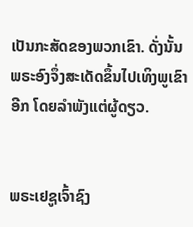ເປັນກະສັດຂອງພວກເຂົາ. ດັ່ງນັ້ນ ພຣະອົງຈຶ່ງສະເດັດຂຶ້ນໄປເທິງພູເຂົາອີກ ໂດຍລຳພັງແຕ່ຜູ້ດຽວ.


ພຣະເຢຊູເຈົ້າຊົງ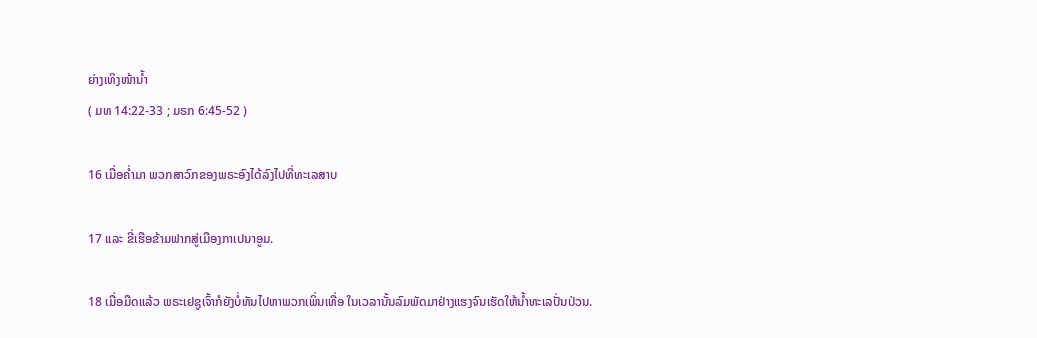ຍ່າງເທິງໜ້ານໍ້າ
( ມທ 14:22-33 ; ມຣກ 6:45-52 )

16 ເມື່ອຄໍ່າມາ ພວກສາວົກຂອງພຣະອົງໄດ້ລົງໄປທີ່ທະເລສາບ

17 ແລະ ຂີ່ເຮືອຂ້າມຟາກສູ່ເມືອງກາເປນາອູມ.

18 ເມື່ອມືດແລ້ວ ພຣະເຢຊູເຈົ້າກໍຍັງບໍ່ທັນໄປຫາພວກເພິ່ນເທື່ອ ໃນເວລານັ້ນລົມພັດມາຢ່າງແຮງຈົນເຮັດໃຫ້ນໍ້າທະເລປັ່ນປ່ວນ.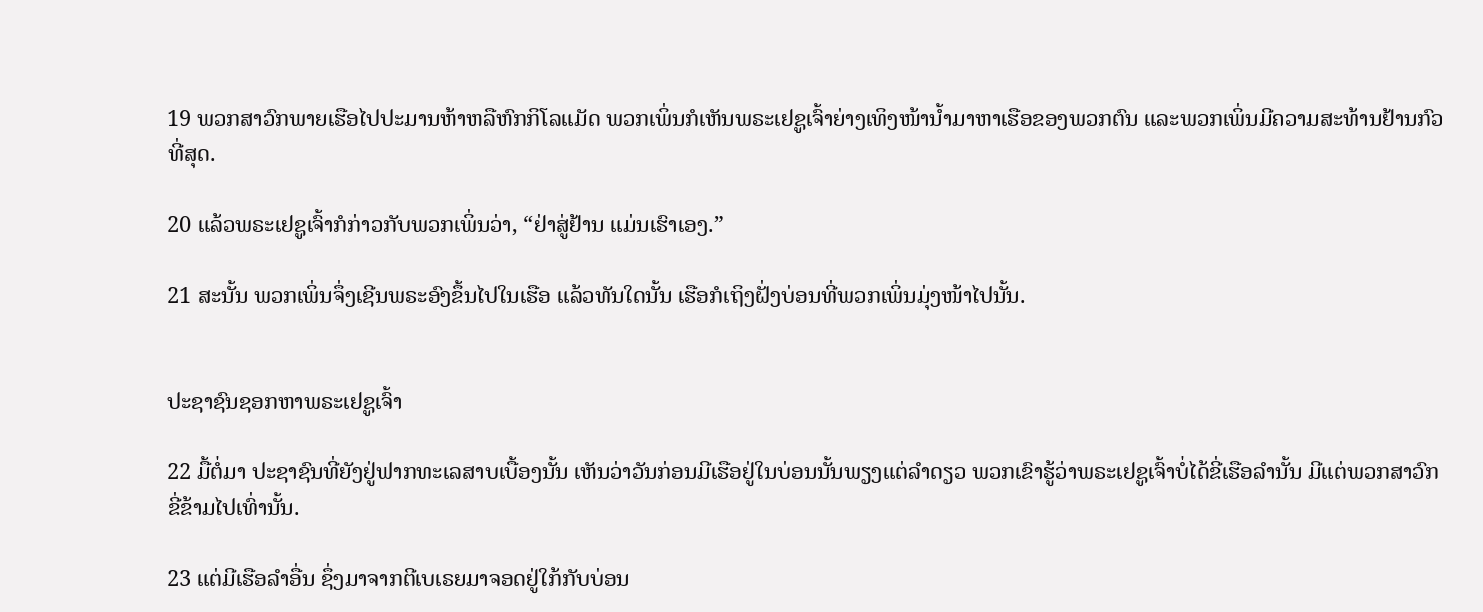19 ພວກສາວົກພາຍເຮືອໄປປະມານຫ້າຫລືຫົກກິໂລແມັດ ພວກເພິ່ນກໍເຫັນພຣະເຢຊູເຈົ້າຍ່າງເທິງໜ້ານໍ້າມາຫາເຮືອຂອງພວກຕົນ ແລະພວກເພິ່ນມີຄວາມສະທ້ານຢ້ານກົວທີ່ສຸດ.

20 ແລ້ວພຣະເຢຊູເຈົ້າກໍກ່າວກັບພວກເພິ່ນວ່າ, “ຢ່າສູ່ຢ້ານ ແມ່ນເຮົາເອງ.”

21 ສະນັ້ນ ພວກເພິ່ນຈຶ່ງເຊີນພຣະອົງຂຶ້ນໄປໃນເຮືອ ແລ້ວທັນໃດນັ້ນ ເຮືອກໍເຖິງຝັ່ງບ່ອນທີ່ພວກເພິ່ນມຸ່ງໜ້າໄປນັ້ນ.


ປະຊາຊົນຊອກຫາພຣະເຢຊູເຈົ້າ

22 ມື້ຕໍ່ມາ ປະຊາຊົນທີ່ຍັງຢູ່ຟາກທະເລສາບເບື້ອງນັ້ນ ເຫັນວ່າວັນກ່ອນມີເຮືອຢູ່ໃນບ່ອນນັ້ນພຽງແຕ່ລຳດຽວ ພວກເຂົາຮູ້ວ່າພຣະເຢຊູເຈົ້າບໍ່ໄດ້ຂີ່ເຮືອລຳນັ້ນ ມີແຕ່ພວກສາວົກຂີ່ຂ້າມໄປເທົ່ານັ້ນ.

23 ແຕ່ມີເຮືອລຳອື່ນ ຊຶ່ງມາຈາກຕີເບເຣຍມາຈອດຢູ່ໃກ້ກັບບ່ອນ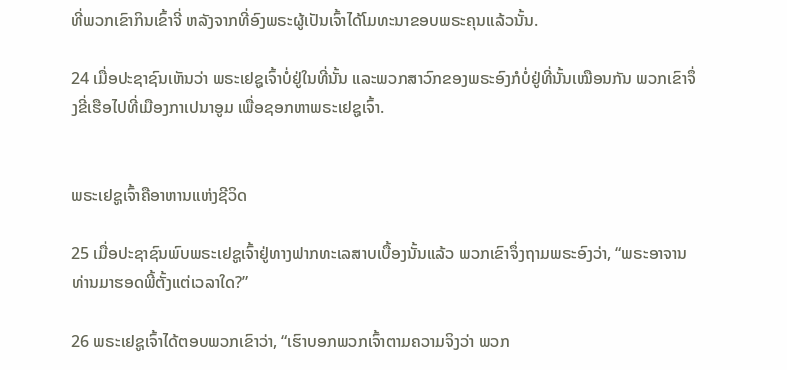ທີ່ພວກເຂົາກິນເຂົ້າຈີ່ ຫລັງຈາກທີ່ອົງພຣະຜູ້ເປັນເຈົ້າໄດ້ໂມທະນາຂອບພຣະຄຸນແລ້ວນັ້ນ.

24 ເມື່ອປະຊາຊົນເຫັນວ່າ ພຣະເຢຊູເຈົ້າບໍ່ຢູ່ໃນທີ່ນັ້ນ ແລະພວກສາວົກຂອງພຣະອົງກໍບໍ່ຢູ່ທີ່ນັ້ນເໝືອນກັນ ພວກເຂົາຈຶ່ງຂີ່ເຮືອໄປທີ່ເມືອງກາເປນາອູມ ເພື່ອຊອກຫາພຣະເຢຊູເຈົ້າ.


ພຣະເຢຊູເຈົ້າຄືອາຫານແຫ່ງຊີວິດ

25 ເມື່ອປະຊາຊົນພົບພຣະເຢຊູເຈົ້າຢູ່ທາງຟາກທະເລສາບເບື້ອງນັ້ນແລ້ວ ພວກເຂົາຈຶ່ງຖາມພຣະອົງວ່າ, “ພຣະອາຈານ ທ່ານມາຮອດພີ້ຕັ້ງແຕ່ເວລາໃດ?”

26 ພຣະເຢຊູເຈົ້າໄດ້ຕອບພວກເຂົາວ່າ, “ເຮົາບອກພວກເຈົ້າຕາມຄວາມຈິງວ່າ ພວກ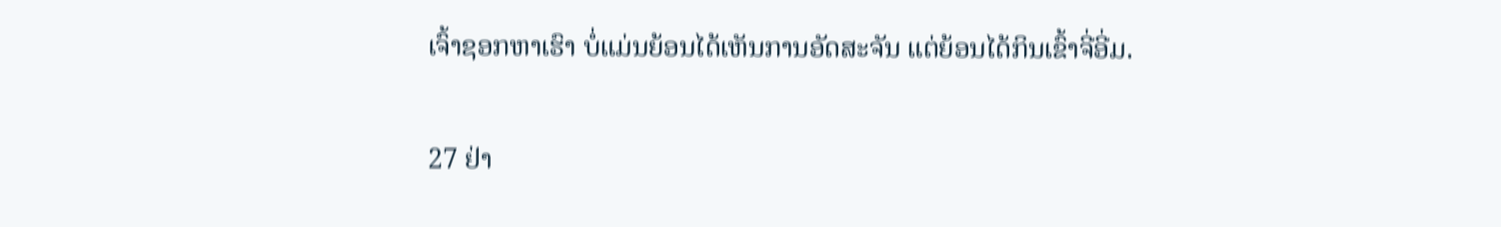ເຈົ້າຊອກຫາເຮົາ ບໍ່ແມ່ນຍ້ອນໄດ້ເຫັນການອັດສະຈັນ ແຕ່ຍ້ອນໄດ້ກິນເຂົ້າຈີ່ອີ່ມ.

27 ຢ່າ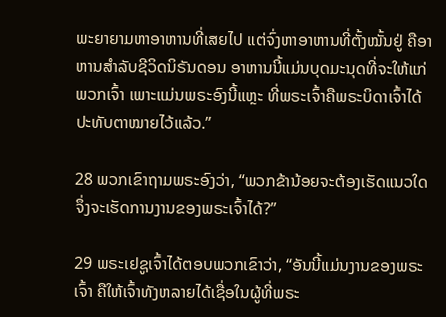ພະຍາຍາມຫາອາຫານທີ່ເສຍໄປ ແຕ່ຈົ່ງຫາອາຫານທີ່ຕັ້ງໝັ້ນຢູ່ ຄືອາຫານສຳລັບຊີວິດນິຣັນດອນ ອາຫານນີ້ແມ່ນບຸດມະນຸດທີ່ຈະໃຫ້ແກ່ພວກເຈົ້າ ເພາະແມ່ນພຣະອົງນີ້ແຫຼະ ທີ່ພຣະເຈົ້າຄືພຣະບິດາເຈົ້າໄດ້ປະທັບຕາໝາຍໄວ້ແລ້ວ.”

28 ພວກເຂົາຖາມພຣະອົງວ່າ, “ພວກຂ້ານ້ອຍຈະຕ້ອງເຮັດແນວໃດ ຈຶ່ງຈະເຮັດການງານຂອງພຣະເຈົ້າໄດ້?”

29 ພຣະເຢຊູເຈົ້າໄດ້ຕອບພວກເຂົາວ່າ, “ອັນນີ້ແມ່ນງານຂອງພຣະເຈົ້າ ຄືໃຫ້ເຈົ້າທັງຫລາຍໄດ້ເຊື່ອໃນຜູ້ທີ່ພຣະ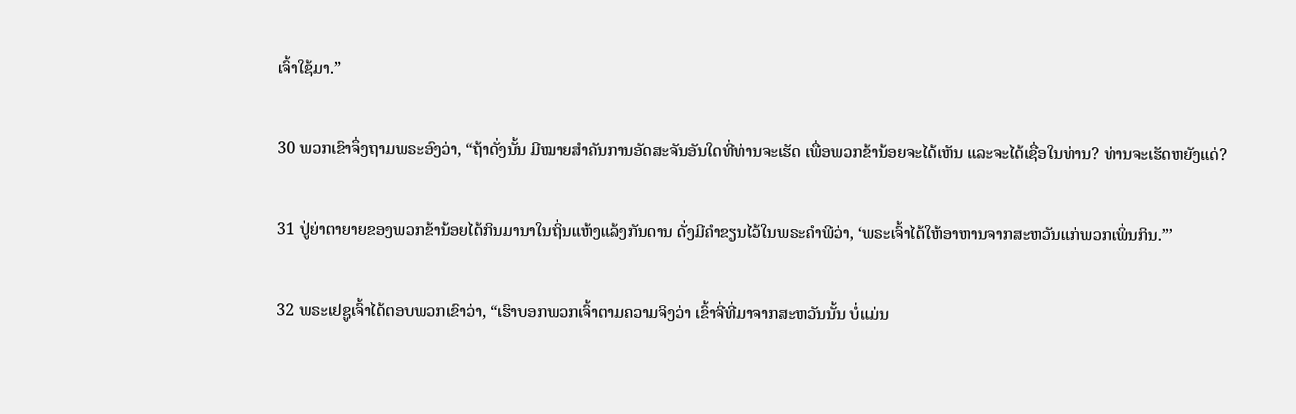ເຈົ້າໃຊ້ມາ.”

30 ພວກເຂົາຈຶ່ງຖາມພຣະອົງວ່າ, “ຖ້າດັ່ງນັ້ນ ມີໝາຍສຳຄັນການອັດສະຈັນອັນໃດທີ່ທ່ານຈະເຮັດ ເພື່ອພວກຂ້ານ້ອຍຈະໄດ້ເຫັນ ແລະຈະໄດ້ເຊື່ອໃນທ່ານ? ທ່ານຈະເຮັດຫຍັງແດ່?

31 ປູ່ຍ່າຕາຍາຍຂອງພວກຂ້ານ້ອຍໄດ້ກິນມານາໃນຖິ່ນແຫ້ງແລ້ງກັນດານ ດັ່ງມີຄຳຂຽນໄວ້ໃນພຣະຄຳພີວ່າ, ‘ພຣະເຈົ້າໄດ້ໃຫ້ອາຫານຈາກສະຫວັນແກ່ພວກເພິ່ນກິນ.”’

32 ພຣະເຢຊູເຈົ້າໄດ້ຕອບພວກເຂົາວ່າ, “ເຮົາບອກພວກເຈົ້າຕາມຄວາມຈິງວ່າ ເຂົ້າຈີ່ທີ່ມາຈາກສະຫວັນນັ້ນ ບໍ່ແມ່ນ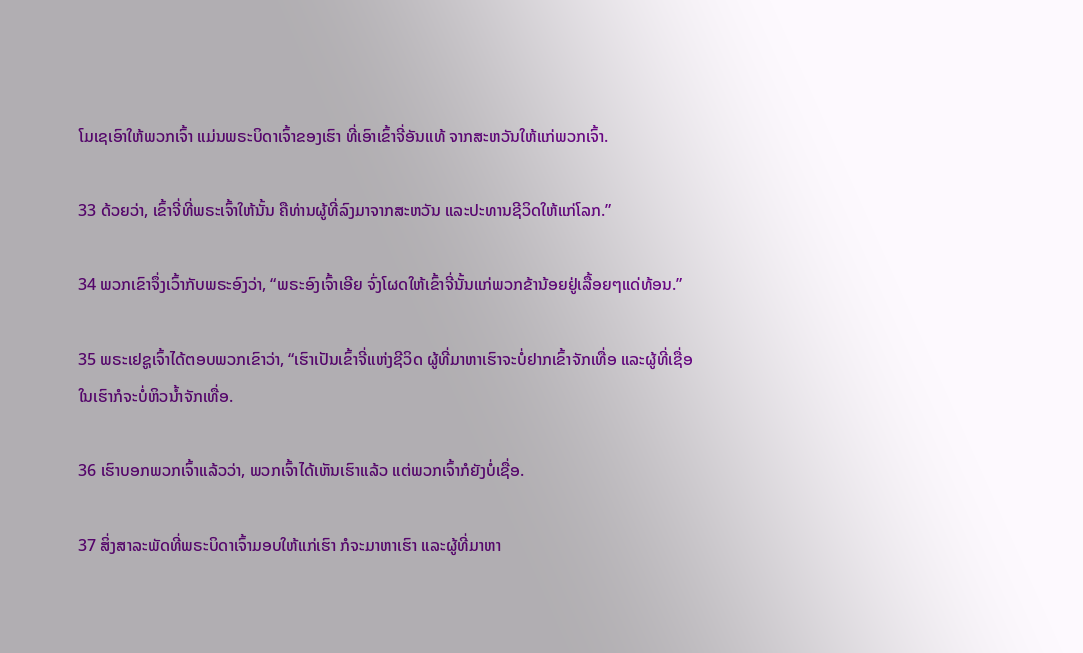ໂມເຊເອົາໃຫ້ພວກເຈົ້າ ແມ່ນພຣະບິດາເຈົ້າຂອງເຮົາ ທີ່ເອົາເຂົ້າຈີ່ອັນແທ້ ຈາກສະຫວັນໃຫ້ແກ່ພວກເຈົ້າ.

33 ດ້ວຍວ່າ, ເຂົ້າຈີ່ທີ່ພຣະເຈົ້າໃຫ້ນັ້ນ ຄືທ່ານຜູ້ທີ່ລົງມາຈາກສະຫວັນ ແລະປະທານຊີວິດໃຫ້ແກ່ໂລກ.”

34 ພວກເຂົາຈຶ່ງເວົ້າກັບພຣະອົງວ່າ, “ພຣະອົງເຈົ້າເອີຍ ຈົ່ງໂຜດໃຫ້ເຂົ້າຈີ່ນັ້ນແກ່ພວກຂ້ານ້ອຍຢູ່ເລື້ອຍໆແດ່ທ້ອນ.”

35 ພຣະເຢຊູເຈົ້າໄດ້ຕອບພວກເຂົາວ່າ, “ເຮົາເປັນເຂົ້າຈີ່ແຫ່ງຊີວິດ ຜູ້ທີ່ມາຫາເຮົາຈະບໍ່ຢາກເຂົ້າຈັກເທື່ອ ແລະຜູ້ທີ່ເຊື່ອໃນເຮົາກໍຈະບໍ່ຫິວນໍ້າຈັກເທື່ອ.

36 ເຮົາບອກພວກເຈົ້າແລ້ວວ່າ, ພວກເຈົ້າໄດ້ເຫັນເຮົາແລ້ວ ແຕ່ພວກເຈົ້າກໍຍັງບໍ່ເຊື່ອ.

37 ສິ່ງສາລະພັດທີ່ພຣະບິດາເຈົ້າມອບໃຫ້ແກ່ເຮົາ ກໍຈະມາຫາເຮົາ ແລະຜູ້ທີ່ມາຫາ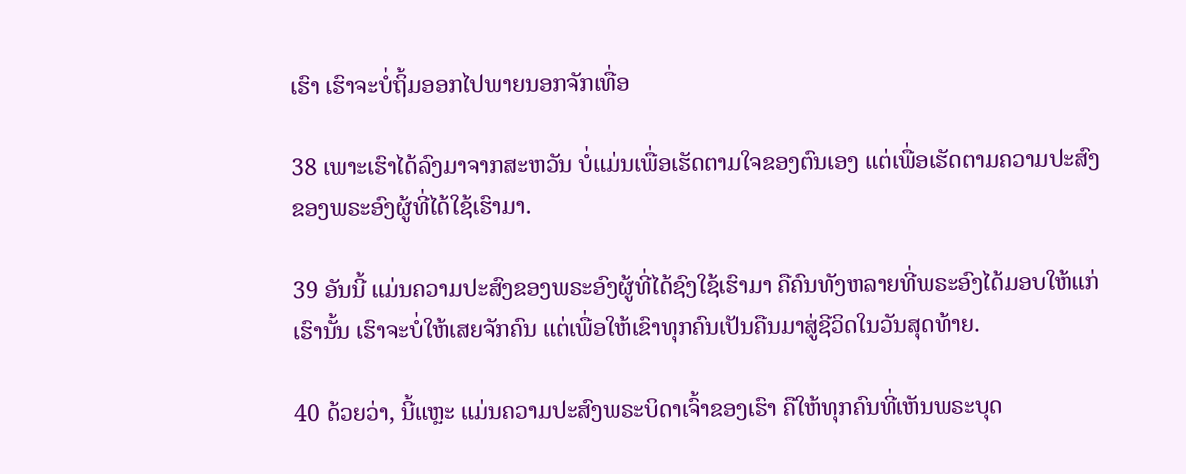ເຮົາ ເຮົາຈະບໍ່ຖິ້ມອອກໄປພາຍນອກຈັກເທື່ອ

38 ເພາະເຮົາໄດ້ລົງມາຈາກສະຫວັນ ບໍ່ແມ່ນເພື່ອເຮັດຕາມໃຈຂອງຕົນເອງ ແຕ່ເພື່ອເຮັດຕາມຄວາມປະສົງຂອງພຣະອົງຜູ້ທີ່ໄດ້ໃຊ້ເຮົາມາ.

39 ອັນນີ້ ແມ່ນຄວາມປະສົງຂອງພຣະອົງຜູ້ທີ່ໄດ້ຊົງໃຊ້ເຮົາມາ ຄືຄົນທັງຫລາຍທີ່ພຣະອົງໄດ້ມອບໃຫ້ແກ່ເຮົານັ້ນ ເຮົາຈະບໍ່ໃຫ້ເສຍຈັກຄົນ ແຕ່ເພື່ອໃຫ້ເຂົາທຸກຄົນເປັນຄືນມາສູ່ຊີວິດໃນວັນສຸດທ້າຍ.

40 ດ້ວຍວ່າ, ນີ້ແຫຼະ ແມ່ນຄວາມປະສົງພຣະບິດາເຈົ້າຂອງເຮົາ ຄືໃຫ້ທຸກຄົນທີ່ເຫັນພຣະບຸດ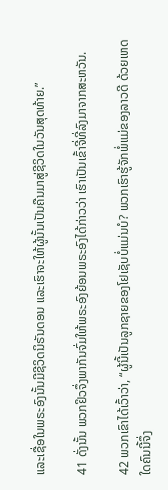ແລະເຊື່ອໃນພຣະອົງນັ້ນມີຊີວິດນິຣັນດອນ ແລະເຮົາຈະໃຫ້ຜູ້ນັ້ນເປັນຄືນມາສູ່ຊີວິດໃນວັນສຸດທ້າຍ.”

41 ດັ່ງນັ້ນ ພວກຢິວຈຶ່ງພາກັນຈົ່ມໃຫ້ພຣະອົງຍ້ອນພຣະອົງໄດ້ກ່າວວ່າ ເຮົາເປັນເຂົ້າຈີ່ທີ່ລົງມາຈາກສະຫວັນ.

42 ພວກເຂົາໄດ້ເວົ້າວ່າ, “ຜູ້ນີ້ເປັນລູກຊາຍຂອງໂຢເຊັບບໍ່ແມ່ນບໍ? ພວກເຮົາຮູ້ຈັກພໍ່ແມ່ຂອງລາວດີ ດ້ວຍເຫດໃດຄົນນີ້ຈຶ່ງ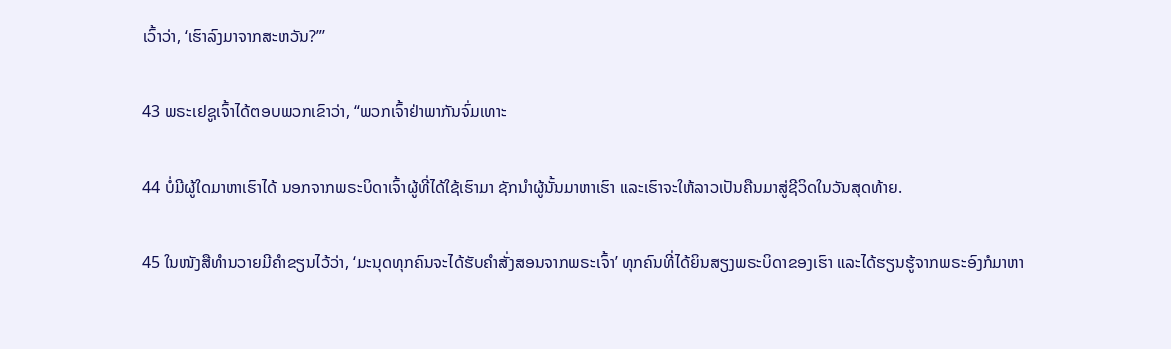ເວົ້າວ່າ, ‘ເຮົາລົງມາຈາກສະຫວັນ?”’

43 ພຣະເຢຊູເຈົ້າໄດ້ຕອບພວກເຂົາວ່າ, “ພວກເຈົ້າຢ່າພາກັນຈົ່ມເທາະ

44 ບໍ່ມີຜູ້ໃດມາຫາເຮົາໄດ້ ນອກຈາກພຣະບິດາເຈົ້າຜູ້ທີ່ໄດ້ໃຊ້ເຮົາມາ ຊັກນຳຜູ້ນັ້ນມາຫາເຮົາ ແລະເຮົາຈະໃຫ້ລາວເປັນຄືນມາສູ່ຊີວິດໃນວັນສຸດທ້າຍ.

45 ໃນໜັງສືທຳນວາຍມີຄຳຂຽນໄວ້ວ່າ, ‘ມະນຸດທຸກຄົນຈະໄດ້ຮັບຄຳສັ່ງສອນຈາກພຣະເຈົ້າ’ ທຸກຄົນທີ່ໄດ້ຍິນສຽງພຣະບິດາຂອງເຮົາ ແລະໄດ້ຮຽນຮູ້ຈາກພຣະອົງກໍມາຫາ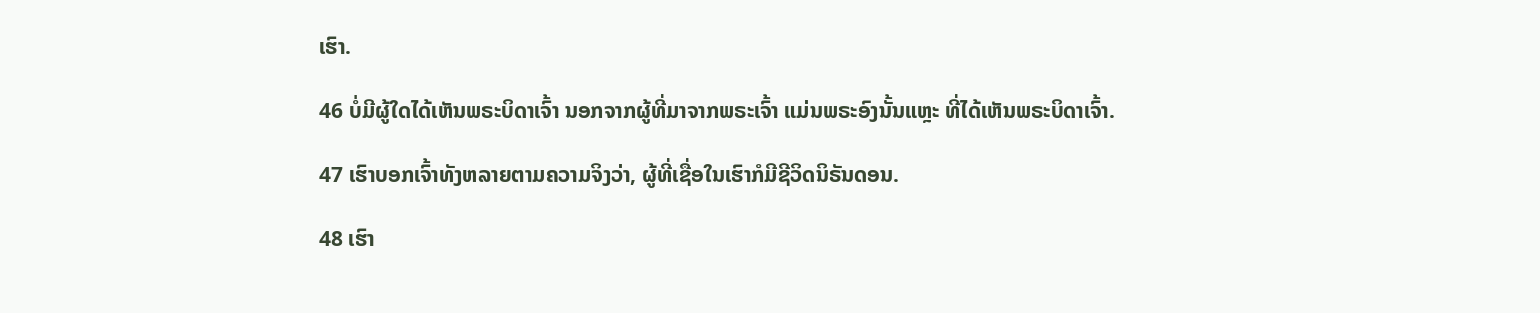ເຮົາ.

46 ບໍ່ມີຜູ້ໃດໄດ້ເຫັນພຣະບິດາເຈົ້າ ນອກຈາກຜູ້ທີ່ມາຈາກພຣະເຈົ້າ ແມ່ນພຣະອົງນັ້ນແຫຼະ ທີ່ໄດ້ເຫັນພຣະບິດາເຈົ້າ.

47 ເຮົາບອກເຈົ້າທັງຫລາຍຕາມຄວາມຈິງວ່າ, ຜູ້ທີ່ເຊື່ອໃນເຮົາກໍມີຊີວິດນິຣັນດອນ.

48 ເຮົາ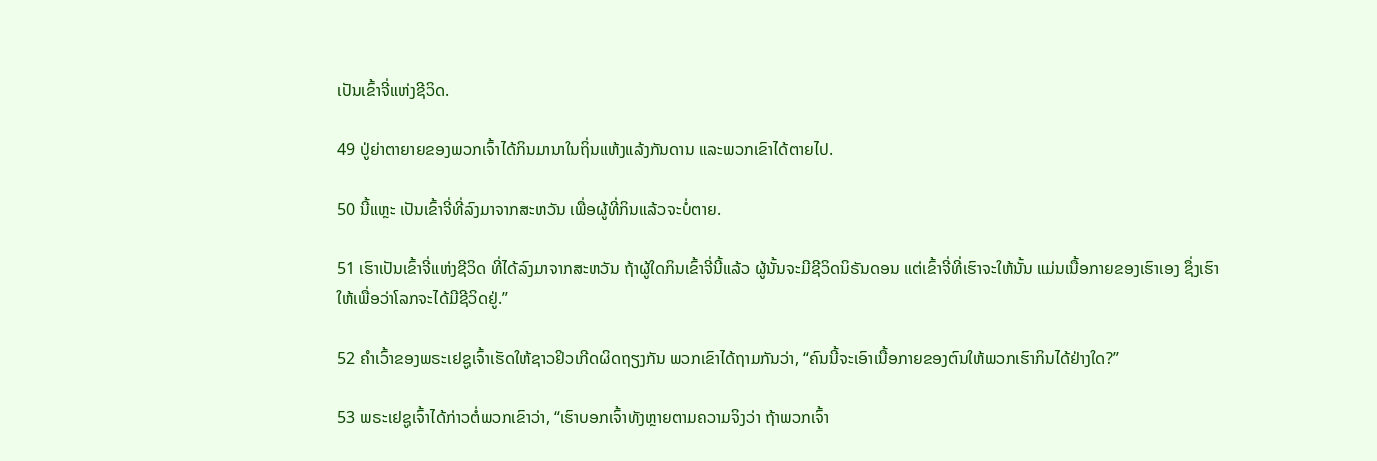ເປັນເຂົ້າຈີ່ແຫ່ງຊີວິດ.

49 ປູ່ຍ່າຕາຍາຍຂອງພວກເຈົ້າໄດ້ກິນມານາໃນຖິ່ນແຫ້ງແລ້ງກັນດານ ແລະພວກເຂົາໄດ້ຕາຍໄປ.

50 ນີ້ແຫຼະ ເປັນເຂົ້າຈີ່ທີ່ລົງມາຈາກສະຫວັນ ເພື່ອຜູ້ທີ່ກິນແລ້ວຈະບໍ່ຕາຍ.

51 ເຮົາເປັນເຂົ້າຈີ່ແຫ່ງຊີວິດ ທີ່ໄດ້ລົງມາຈາກສະຫວັນ ຖ້າຜູ້ໃດກິນເຂົ້າຈີ່ນີ້ແລ້ວ ຜູ້ນັ້ນຈະມີຊີວິດນິຣັນດອນ ແຕ່ເຂົ້າຈີ່ທີ່ເຮົາຈະໃຫ້ນັ້ນ ແມ່ນເນື້ອກາຍຂອງເຮົາເອງ ຊຶ່ງເຮົາໃຫ້ເພື່ອວ່າໂລກຈະໄດ້ມີຊີວິດຢູ່.”

52 ຄຳເວົ້າຂອງພຣະເຢຊູເຈົ້າເຮັດໃຫ້ຊາວຢິວເກີດຜິດຖຽງກັນ ພວກເຂົາໄດ້ຖາມກັນວ່າ, “ຄົນນີ້ຈະເອົາເນື້ອກາຍຂອງຕົນໃຫ້ພວກເຮົາກິນໄດ້ຢ່າງໃດ?”

53 ພຣະເຢຊູເຈົ້າໄດ້ກ່າວຕໍ່ພວກເຂົາວ່າ, “ເຮົາບອກເຈົ້າທັງຫຼາຍຕາມຄວາມຈິງວ່າ ຖ້າພວກເຈົ້າ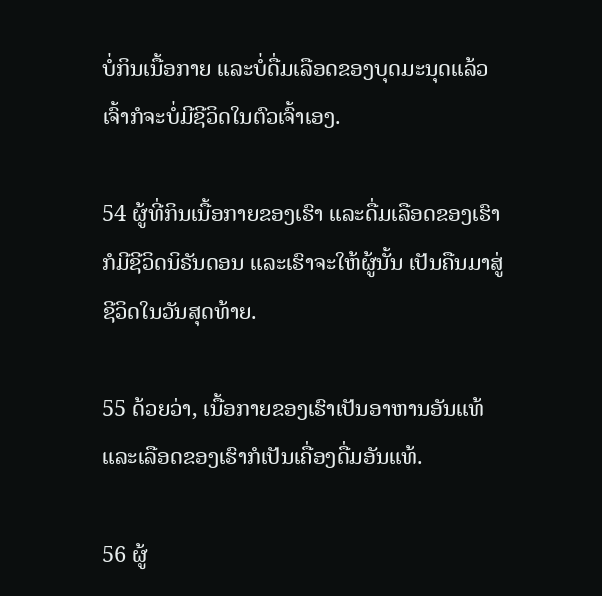ບໍ່ກິນເນື້ອກາຍ ແລະບໍ່ດື່ມເລືອດຂອງບຸດມະນຸດແລ້ວ ເຈົ້າກໍຈະບໍ່ມີຊີວິດໃນຕົວເຈົ້າເອງ.

54 ຜູ້ທີ່ກິນເນື້ອກາຍຂອງເຮົາ ແລະດື່ມເລືອດຂອງເຮົາ ກໍມີຊີວິດນິຣັນດອນ ແລະເຮົາຈະໃຫ້ຜູ້ນັ້ນ ເປັນຄືນມາສູ່ຊີວິດໃນວັນສຸດທ້າຍ.

55 ດ້ວຍວ່າ, ເນື້ອກາຍຂອງເຮົາເປັນອາຫານອັນແທ້ ແລະເລືອດຂອງເຮົາກໍເປັນເຄື່ອງດື່ມອັນແທ້.

56 ຜູ້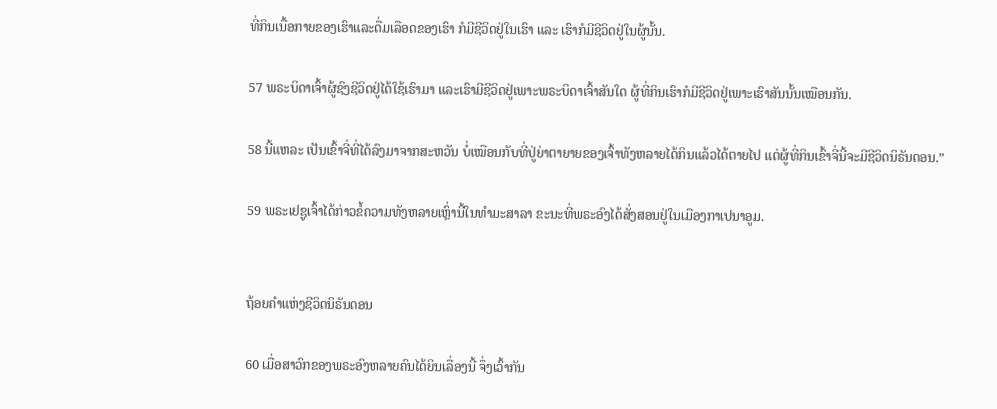ທີ່ກິນເນື້ອກາຍຂອງເຮົາແລະດື່ມເລືອດຂອງເຮົາ ກໍມີຊີວິດຢູ່ໃນເຮົາ ແລະ ເຮົາກໍມີຊີວິດຢູ່ໃນຜູ້ນັ້ນ.

57 ພຣະບິດາເຈົ້າຜູ້ຊົງຊີວິດຢູ່ໄດ້ໃຊ້ເຮົາມາ ແລະເຮົາມີຊີວິດຢູ່ເພາະພຣະບິດາເຈົ້າສັນໃດ ຜູ້ທີ່ກິນເຮົາກໍມີຊີວິດຢູ່ເພາະເຮົາສັນນັ້ນເໝືອນກັນ.

58 ນີ້ແຫລະ ເປັນເຂົ້າຈີ່ທີ່ໄດ້ລົງມາຈາກສະຫວັນ ບໍ່ເໝືອນກັບທີ່ປູ່ຍ່າຕາຍາຍຂອງເຈົ້າທັງຫລາຍໄດ້ກິນແລ້ວໄດ້ຕາຍໄປ ແຕ່ຜູ້ທີ່ກິນເຂົ້າຈີ່ນີ້ຈະມີຊີວິດນິຣັນດອນ.”

59 ພຣະເຢຊູເຈົ້າໄດ້ກ່າວຂໍ້ຄວາມທັງຫລາຍເຫຼົ່ານີ້ໃນທຳມະສາລາ ຂະນະທີ່ພຣະອົງໄດ້ສັ່ງສອນຢູ່ໃນເມືອງກາເປນາອູມ.


ຖ້ອຍຄຳແຫ່ງຊີວິດນິຣັນດອນ

60 ເມື່ອສາວົກຂອງພຣະອົງຫລາຍຄົນໄດ້ຍິນເລື່ອງນີ້ ຈຶ່ງເວົ້າກັນ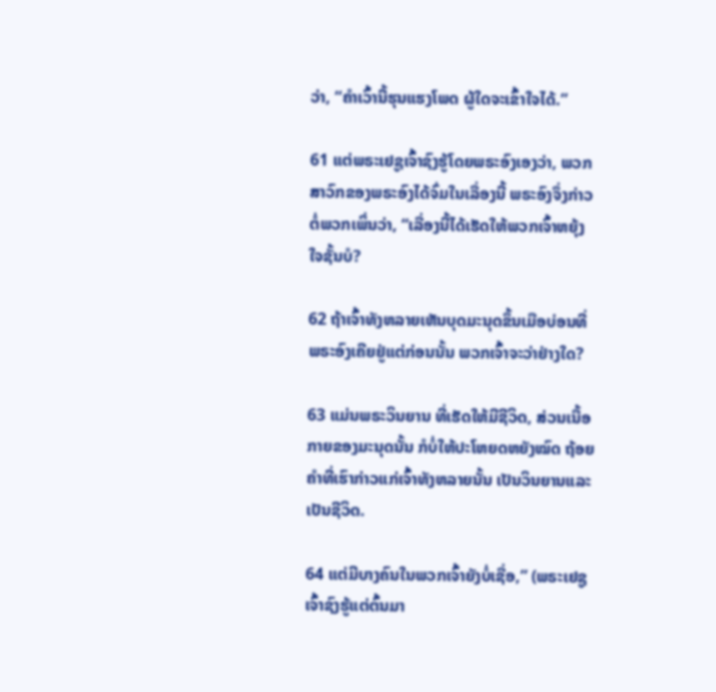ວ່າ, “ຄຳເວົ້ານີ້ຮຸນແຮງໂພດ ຜູ້ໃດຈະເຂົ້າໃຈໄດ້.”

61 ແຕ່ພຣະເຢຊູເຈົ້າຊົງຮູ້ໂດຍພຣະອົງເອງວ່າ, ພວກສາວົກຂອງພຣະອົງໄດ້ຈົ່ມໃນເລື່ອງນີ້ ພຣະອົງຈຶ່ງກ່າວຕໍ່ພວກເພິ່ນວ່າ, “ເລື່ອງນີ້ໄດ້ເຮັດໃຫ້ພວກເຈົ້າຫຍຸ້ງໃຈຊັ້ນບໍ?

62 ຖ້າເຈົ້າທັງຫລາຍເຫັນບຸດມະນຸດຂຶ້ນເມືອບ່ອນທີ່ພຣະອົງເຄີຍຢູ່ແຕ່ກ່ອນນັ້ນ ພວກເຈົ້າຈະວ່າຢ່າງໃດ?

63 ແມ່ນພຣະວິນຍານ ທີ່ເຮັດໃຫ້ມີຊີວິດ, ສ່ວນເນື້ອກາຍຂອງມະນຸດນັ້ນ ກໍບໍ່ໃຫ້ປະໂຫຍດຫຍັງໝົດ ຖ້ອຍຄຳທີ່ເຮົາກ່າວແກ່ເຈົ້າທັງຫລາຍນັ້ນ ເປັນວິນຍານແລະເປັນຊີວິດ.

64 ແຕ່ມີບາງຄົນໃນພວກເຈົ້າຍັງບໍ່ເຊື່ອ,” (ພຣະເຢຊູເຈົ້າຊົງຮູ້ແຕ່ຕົ້ນມາ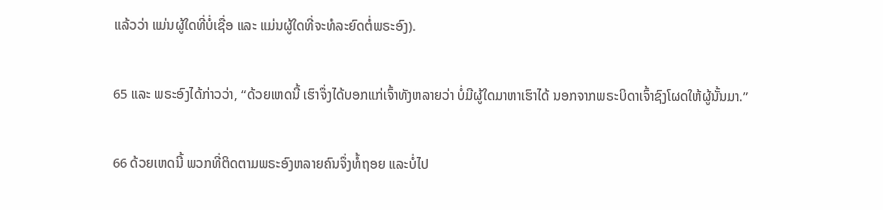ແລ້ວວ່າ ແມ່ນຜູ້ໃດທີ່ບໍ່ເຊື່ອ ແລະ ແມ່ນຜູ້ໃດທີ່ຈະທໍລະຍົດຕໍ່ພຣະອົງ).

65 ແລະ ພຣະອົງໄດ້ກ່າວວ່າ, “ດ້ວຍເຫດນີ້ ເຮົາຈຶ່ງໄດ້ບອກແກ່ເຈົ້າທັງຫລາຍວ່າ ບໍ່ມີຜູ້ໃດມາຫາເຮົາໄດ້ ນອກຈາກພຣະບິດາເຈົ້າຊົງໂຜດໃຫ້ຜູ້ນັ້ນມາ.”

66 ດ້ວຍເຫດນີ້ ພວກທີ່ຕິດຕາມພຣະອົງຫລາຍຄົນຈຶ່ງທໍ້ຖອຍ ແລະບໍ່ໄປ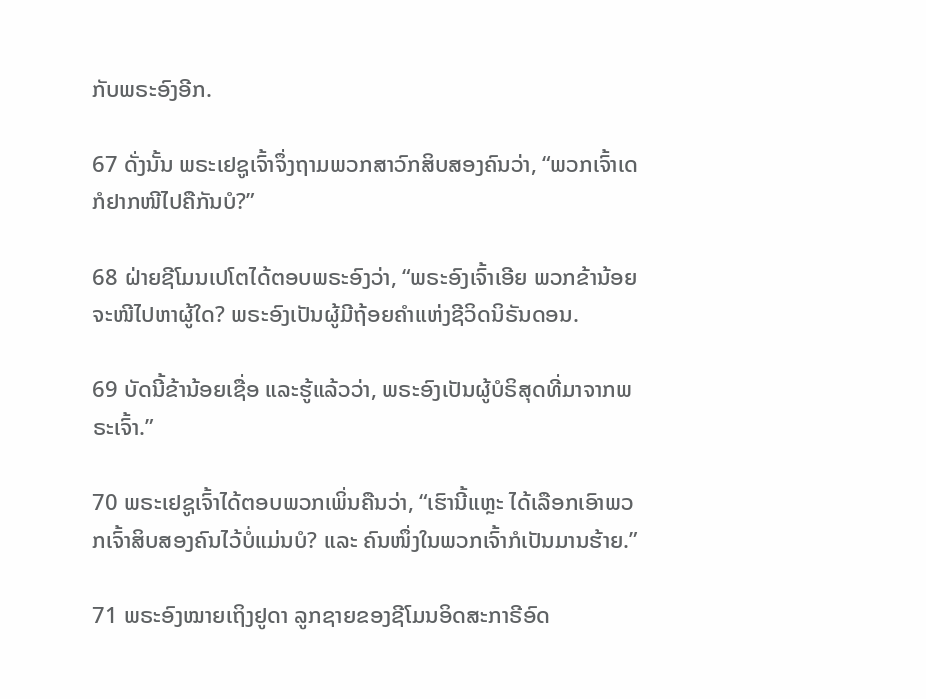ກັບພຣະອົງອີກ.

67 ດັ່ງນັ້ນ ພຣະເຢຊູເຈົ້າຈຶ່ງຖາມພວກສາວົກສິບສອງຄົນວ່າ, “ພວກເຈົ້າເດ ກໍຢາກໜີໄປຄືກັນບໍ?”

68 ຝ່າຍຊີໂມນເປໂຕໄດ້ຕອບພຣະອົງວ່າ, “ພຣະອົງເຈົ້າເອີຍ ພວກຂ້ານ້ອຍຈະໜີໄປຫາຜູ້ໃດ? ພຣະອົງເປັນຜູ້ມີຖ້ອຍຄຳແຫ່ງຊີວິດນິຣັນດອນ.

69 ບັດນີ້ຂ້ານ້ອຍເຊື່ອ ແລະຮູ້ແລ້ວວ່າ, ພຣະອົງເປັນຜູ້ບໍຣິສຸດທີ່ມາຈາກພຣະເຈົ້າ.”

70 ພຣະເຢຊູເຈົ້າໄດ້ຕອບພວກເພິ່ນຄືນວ່າ, “ເຮົານີ້ແຫຼະ ໄດ້ເລືອກເອົາພວກເຈົ້າສິບສອງຄົນໄວ້ບໍ່ແມ່ນບໍ? ແລະ ຄົນໜຶ່ງໃນພວກເຈົ້າກໍເປັນມານຮ້າຍ.”

71 ພຣະອົງໝາຍເຖິງຢູດາ ລູກຊາຍຂອງຊີໂມນອິດສະກາຣີອົດ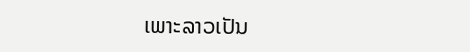ເພາະລາວເປັນ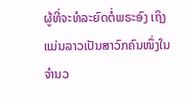ຜູ້ທີ່ຈະທໍລະຍົດຕໍ່ພຣະອົງ ເຖິງແມ່ນລາວເປັນສາວົກຄົນໜຶ່ງໃນຈຳນວ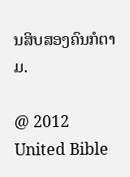ນສິບສອງຄົນກໍຕາມ.

@ 2012 United Bible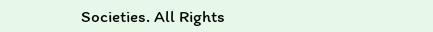Societies. All Rights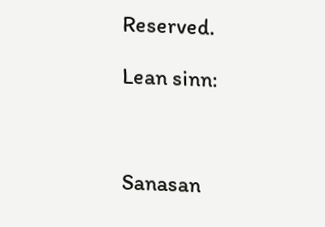Reserved.

Lean sinn:



Sanasan